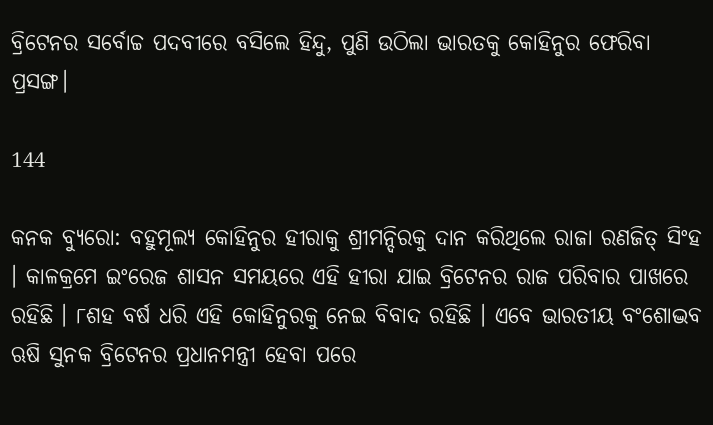ବ୍ରିଟେନର ସର୍ବୋଚ୍ଚ ପଦବୀରେ ବସିଲେ ହିନ୍ଦୁ, ପୁଣି ଉଠିଲା ଭାରତକୁ କୋହିନୁର ଫେରିବା ପ୍ରସଙ୍ଗ।

144

କନକ ବ୍ୟୁରୋ: ବହୁମୂଲ୍ୟ କୋହିନୁର ହୀରାକୁ ଶ୍ରୀମନ୍ଦିରକୁ ଦାନ କରିଥିଲେ ରାଜା ରଣଜିତ୍ ସିଂହ । କାଳକ୍ରମେ ଇଂରେଜ ଶାସନ ସମୟରେ ଏହି ହୀରା ଯାଇ ବ୍ରିଟେନର ରାଜ ପରିବାର ପାଖରେ ରହିଛି । ୮ଶହ ବର୍ଷ ଧରି ଏହି କୋହିନୁରକୁ ନେଇ ବିବାଦ ରହିଛି । ଏବେ ଭାରତୀୟ ବଂଶୋଦ୍ଭବ ଋଷି ସୁନକ ବ୍ରିଟେନର ପ୍ରଧାନମନ୍ତ୍ରୀ ହେବା ପରେ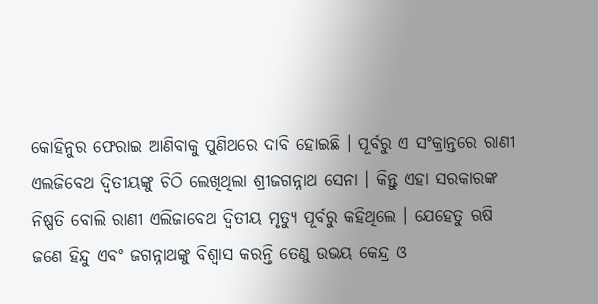କୋହିନୁର ଫେରାଇ ଆଣିବାକୁ ପୁଣିଥରେ ଦାବି ହୋଇଛି । ପୂର୍ବରୁ ଏ ସଂକ୍ରାନ୍ତରେ ରାଣୀ ଏଲଜିବେଥ ଦ୍ୱିତୀୟଙ୍କୁ ଚିଠି ଲେଖିଥିଲା ଶ୍ରୀଜଗନ୍ନାଥ ସେନା । କିନ୍ତୁ ଏହା ସରକାରଙ୍କ ନିଷ୍ପତି ବୋଲି ରାଣୀ ଏଲିଜାବେଥ ଦ୍ୱିତୀୟ ମୃତ୍ୟୁ ପୂର୍ବରୁ କହିଥିଲେ । ଯେହେତୁ ଋଷି ଜଣେ ହିନ୍ଦୁ ଏବଂ ଜଗନ୍ନାଥଙ୍କୁ ବିଶ୍ୱାସ କରନ୍ତି ତେଣୁ ଉଭୟ କେନ୍ଦ୍ର ଓ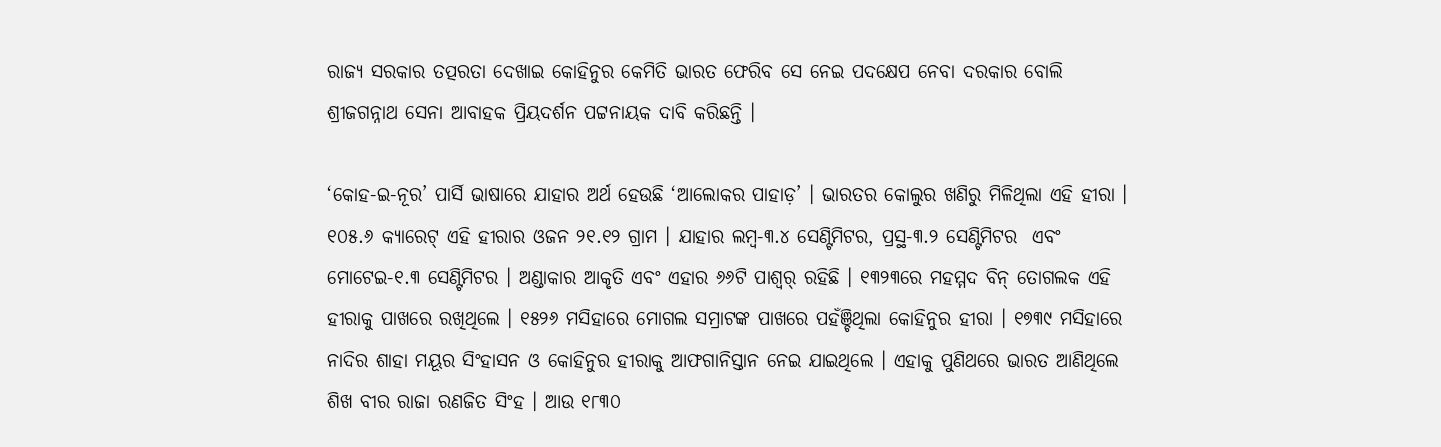ରାଜ୍ୟ ସରକାର ତତ୍ପରତା ଦେଖାଇ କୋହିନୁର କେମିତି ଭାରତ ଫେରିବ ସେ ନେଇ ପଦକ୍ଷେପ ନେବା ଦରକାର ବୋଲି ଶ୍ରୀଜଗନ୍ନାଥ ସେନା ଆବାହକ ପ୍ରିୟଦର୍ଶନ ପଟ୍ଟନାୟକ ଦାବି କରିଛନ୍ତି ।

‘କୋହ-ଇ-ନୂର’ ପାର୍ସି ଭାଷାରେ ଯାହାର ଅର୍ଥ ହେଉଛି ‘ଆଲୋକର ପାହାଡ଼’ । ଭାରତର କୋଲୁର ଖଣିରୁ ମିଳିଥିଲା ଏହି ହୀରା । ୧୦୫.୬ କ୍ୟାରେଟ୍ ଏହି ହୀରାର ଓଜନ ୨୧.୧୨ ଗ୍ରାମ । ଯାହାର ଲମ୍ବ-୩.୪ ସେଣ୍ଟିମିଟର, ପ୍ରସ୍ଥ-୩.୨ ସେଣ୍ଟିମିଟର  ଏବଂ ମୋଟେଇ-୧.୩ ସେଣ୍ଟିମିଟର । ଅଣ୍ଡାକାର ଆକୃତି ଏବଂ ଏହାର ୬୬ଟି ପାଶ୍ୱର୍ ରହିଛି । ୧୩୨୩ରେ ମହମ୍ମଦ ବିନ୍ ତୋଗଲକ ଏହି ହୀରାକୁ ପାଖରେ ରଖିଥିଲେ । ୧୫୨୬ ମସିହାରେ ମୋଗଲ ସମ୍ରାଟଙ୍କ ପାଖରେ ପହଁଞ୍ଚିଥିଲା କୋହିନୁର ହୀରା । ୧୭୩୯ ମସିହାରେ ନାଦିର ଶାହା ମୟୂର ସିଂହାସନ ଓ କୋହିନୁର ହୀରାକୁ ଆଫଗାନିସ୍ତାନ ନେଇ ଯାଇଥିଲେ । ଏହାକୁ ପୁଣିଥରେ ଭାରତ ଆଣିଥିଲେ ଶିଖ ବୀର ରାଜା ରଣଜିତ ସିଂହ । ଆଉ ୧୮୩୦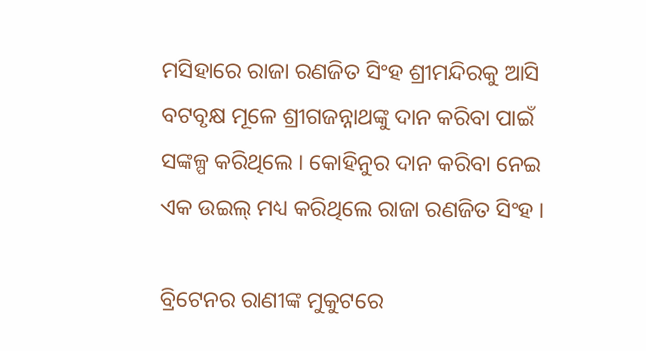ମସିହାରେ ରାଜା ରଣଜିତ ସିଂହ ଶ୍ରୀମନ୍ଦିରକୁ ଆସି ବଟବୃକ୍ଷ ମୂଳେ ଶ୍ରୀଗଜନ୍ନାଥଙ୍କୁ ଦାନ କରିବା ପାଇଁ ସଙ୍କଳ୍ପ କରିଥିଲେ । କୋହିନୁର ଦାନ କରିବା ନେଇ ଏକ ଉଇଲ୍ ମଧ୍ୟ କରିଥିଲେ ରାଜା ରଣଜିତ ସିଂହ ।

ବ୍ରିଟେନର ରାଣୀଙ୍କ ମୁକୁଟରେ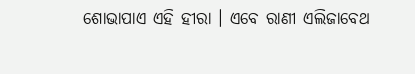ଶୋଭାପାଏ ଏହି ହୀରା । ଏବେ ରାଣୀ ଏଲିଜାବେଥ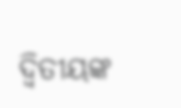ଦ୍ୱିତୀୟଙ୍କ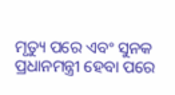ମୃତ୍ୟୁ ପରେ ଏବଂ ସୁନକ ପ୍ରଧାନମନ୍ତ୍ରୀ ହେବା ପରେ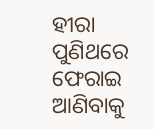ହୀରା ପୁଣିଥରେ ଫେରାଇ ଆଣିବାକୁ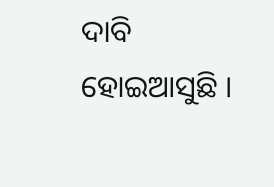ଦାବି ହୋଇଆସୁଛି ।